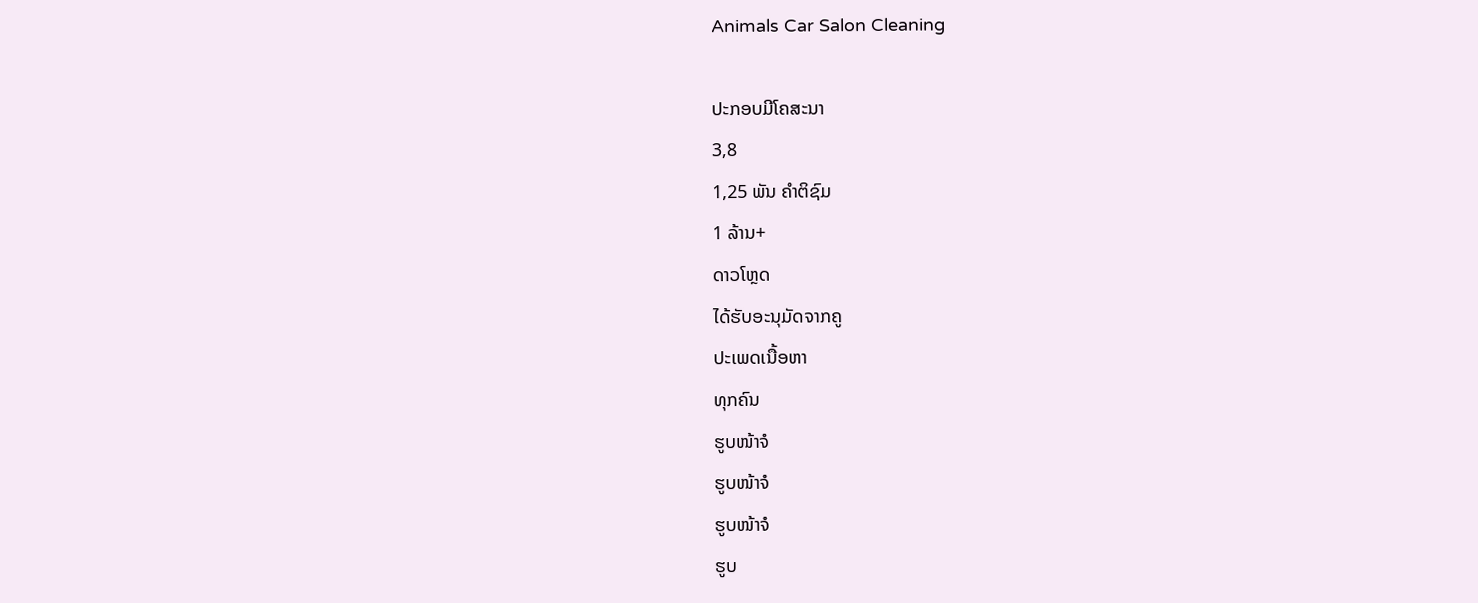Animals Car Salon Cleaning

ປະກອບມີໂຄສະນາ
3,8
1,25 ພັນ ຄຳຕິຊົມ
1 ລ້ານ+
ດາວໂຫຼດ
ໄດ້ຮັບອະນຸມັດຈາກຄູ
ປະເພດເນື້ອຫາ
ທຸກຄົນ
ຮູບໜ້າຈໍ
ຮູບໜ້າຈໍ
ຮູບໜ້າຈໍ
ຮູບ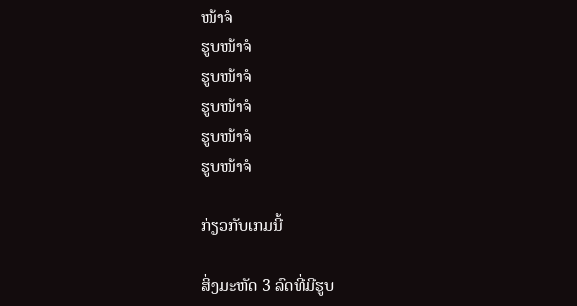ໜ້າຈໍ
ຮູບໜ້າຈໍ
ຮູບໜ້າຈໍ
ຮູບໜ້າຈໍ
ຮູບໜ້າຈໍ
ຮູບໜ້າຈໍ

ກ່ຽວກັບເກມນີ້

ສິ່ງມະຫັດ 3 ລົດທີ່ມີຮູບ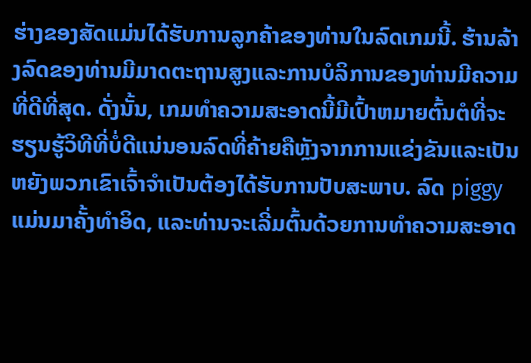ຮ່າງຂອງສັດແມ່ນໄດ້ຮັບການລູກຄ້າຂອງທ່ານໃນລົດເກມນີ້. ຮ້ານລ້າງລົດຂອງທ່ານມີມາດຕະຖານສູງແລະການບໍລິການຂອງທ່ານມີຄວາມທີ່ດີທີ່ສຸດ. ດັ່ງນັ້ນ, ເກມທໍາຄວາມສະອາດນີ້ມີເປົ້າຫມາຍຕົ້ນຕໍທີ່ຈະຮຽນຮູ້ວິທີທີ່ບໍ່ດີແນ່ນອນລົດທີ່ຄ້າຍຄືຫຼັງຈາກການແຂ່ງຂັນແລະເປັນຫຍັງພວກເຂົາເຈົ້າຈໍາເປັນຕ້ອງໄດ້ຮັບການປັບສະພາບ. ລົດ piggy ແມ່ນມາຄັ້ງທໍາອິດ, ແລະທ່ານຈະເລີ່ມຕົ້ນດ້ວຍການທໍາຄວາມສະອາດ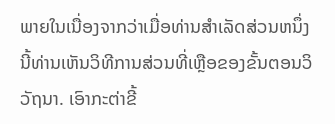ພາຍໃນເນື່ອງຈາກວ່າເມື່ອທ່ານສໍາເລັດສ່ວນຫນຶ່ງນີ້ທ່ານເຫັນວິທີການສ່ວນທີ່ເຫຼືອຂອງຂັ້ນຕອນວິວັຖນາ. ເອົາກະຕ່າຂີ້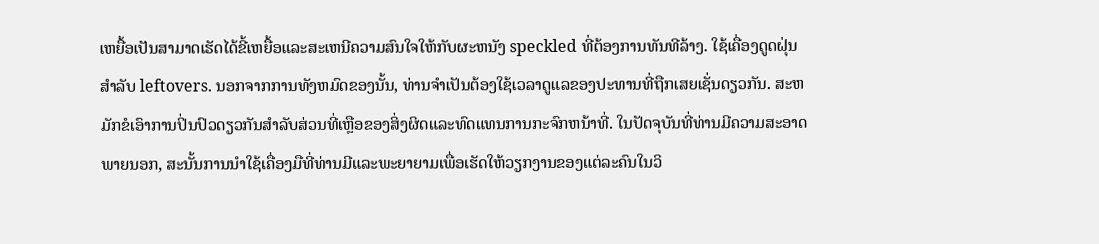ເຫຍື້ອເປັນສາມາດເຮັດໄດ້ຂີ້ເຫຍື້ອແລະສະເຫນີຄວາມສົນໃຈໃຫ້ກັບຜະຫນັງ speckled ທີ່ຕ້ອງການທັນທີລ້າງ. ໃຊ້ເຄື່ອງດູດຝຸ່ນສໍາລັບ leftovers. ນອກຈາກການທັງຫມົດຂອງນັ້ນ, ທ່ານຈໍາເປັນຕ້ອງໃຊ້ເວລາດູແລຂອງປະທານທີ່ຖືກເສຍເຊັ່ນດຽວກັນ. ສະຫມັກຂໍເອົາການປິ່ນປົວດຽວກັນສໍາລັບສ່ວນທີ່ເຫຼືອຂອງສິ່ງຜິດແລະທົດແທນການກະຈົກຫນ້າທີ່. ໃນປັດຈຸບັນທີ່ທ່ານມີຄວາມສະອາດພາຍນອກ, ສະນັ້ນການນໍາໃຊ້ເຄື່ອງມືທີ່ທ່ານມີແລະພະຍາຍາມເພື່ອເຮັດໃຫ້ວຽກງານຂອງແຕ່ລະຄົນໃນວິ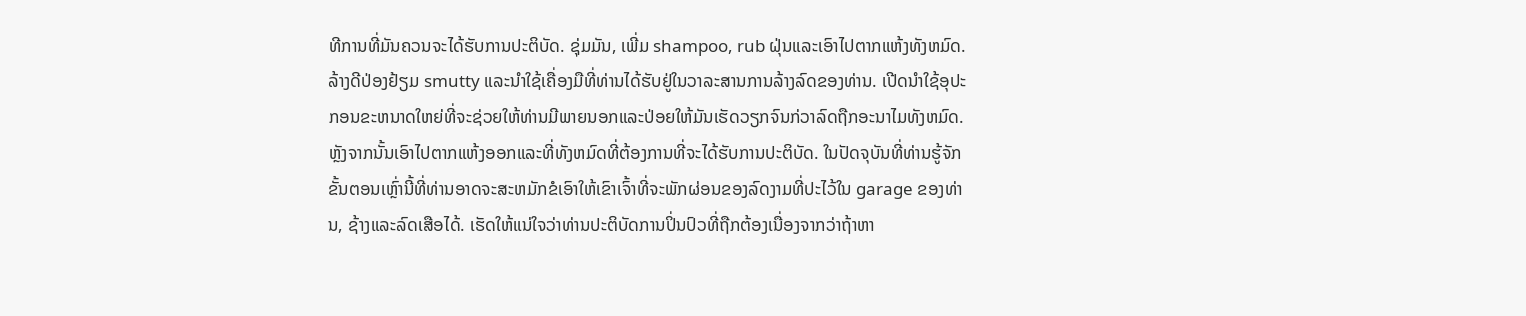ທີການທີ່ມັນຄວນຈະໄດ້ຮັບການປະຕິບັດ. ຊຸ່ມມັນ, ເພີ່ມ shampoo, rub ຝຸ່ນແລະເອົາໄປຕາກແຫ້ງທັງຫມົດ. ລ້າງດີປ່ອງຢ້ຽມ smutty ແລະນໍາໃຊ້ເຄື່ອງມືທີ່ທ່ານໄດ້ຮັບຢູ່ໃນວາລະສານການລ້າງລົດຂອງທ່ານ. ເປີດນໍາໃຊ້ອຸປະກອນຂະຫນາດໃຫຍ່ທີ່ຈະຊ່ວຍໃຫ້ທ່ານມີພາຍນອກແລະປ່ອຍໃຫ້ມັນເຮັດວຽກຈົນກ່ວາລົດຖືກອະນາໄມທັງຫມົດ. ຫຼັງຈາກນັ້ນເອົາໄປຕາກແຫ້ງອອກແລະທີ່ທັງຫມົດທີ່ຕ້ອງການທີ່ຈະໄດ້ຮັບການປະຕິບັດ. ໃນປັດຈຸບັນທີ່ທ່ານຮູ້ຈັກຂັ້ນຕອນເຫຼົ່ານີ້ທີ່ທ່ານອາດຈະສະຫມັກຂໍເອົາໃຫ້ເຂົາເຈົ້າທີ່ຈະພັກຜ່ອນຂອງລົດງາມທີ່ປະໄວ້ໃນ garage ຂອງທ່ານ, ຊ້າງແລະລົດເສືອໄດ້. ເຮັດໃຫ້ແນ່ໃຈວ່າທ່ານປະຕິບັດການປິ່ນປົວທີ່ຖືກຕ້ອງເນື່ອງຈາກວ່າຖ້າຫາ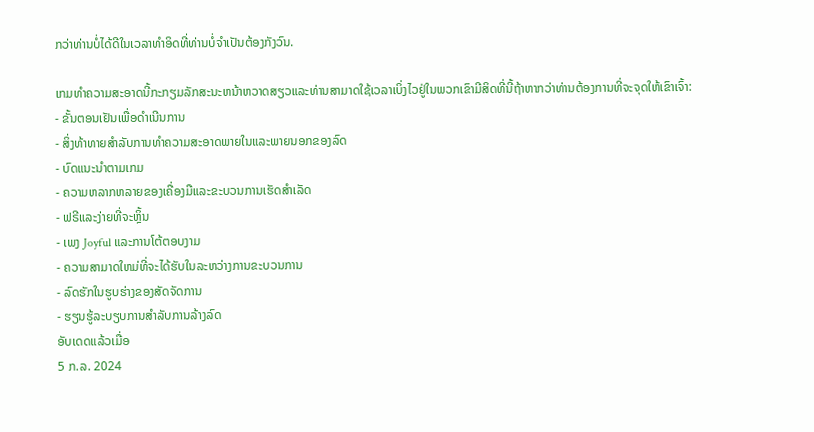ກວ່າທ່ານບໍ່ໄດ້ດີໃນເວລາທໍາອິດທີ່ທ່ານບໍ່ຈໍາເປັນຕ້ອງກັງວົນ.

ເກມທໍາຄວາມສະອາດນີ້ກະກຽມລັກສະນະຫນ້າຫວາດສຽວແລະທ່ານສາມາດໃຊ້ເວລາເບິ່ງໄວຢູ່ໃນພວກເຂົາມີສິດທີ່ນີ້ຖ້າຫາກວ່າທ່ານຕ້ອງການທີ່ຈະຈຸດໃຫ້ເຂົາເຈົ້າ:
- ຂັ້ນຕອນເຢັນເພື່ອດໍາເນີນການ
- ສິ່ງທ້າທາຍສໍາລັບການທໍາຄວາມສະອາດພາຍໃນແລະພາຍນອກຂອງລົດ
- ບົດແນະນໍາຕາມເກມ
- ຄວາມຫລາກຫລາຍຂອງເຄື່ອງມືແລະຂະບວນການເຮັດສໍາເລັດ
- ຟຣີແລະງ່າຍທີ່ຈະຫຼິ້ນ
- ເພງ Joyful ແລະການໂຕ້ຕອບງາມ
- ຄວາມສາມາດໃຫມ່ທີ່ຈະໄດ້ຮັບໃນລະຫວ່າງການຂະບວນການ
- ລົດຮັກໃນຮູບຮ່າງຂອງສັດຈັດການ
- ຮຽນຮູ້ລະບຽບການສໍາລັບການລ້າງລົດ
ອັບເດດແລ້ວເມື່ອ
5 ກ.ລ. 2024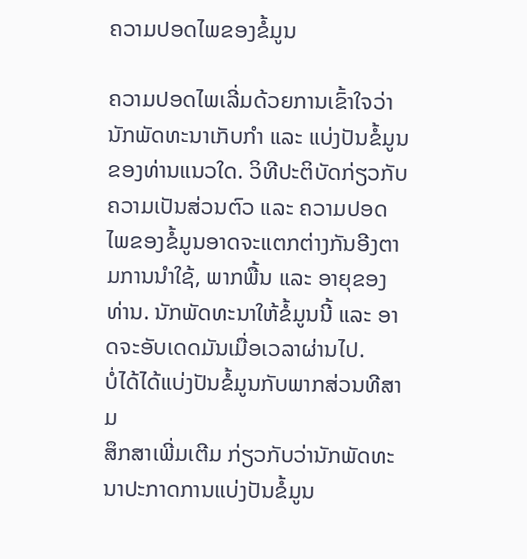ຄວາມປອດໄພຂອງຂໍ້ມູນ

ຄວາມປອດໄພເລີ່ມດ້ວຍການເຂົ້າໃຈວ່ານັກພັດທະນາເກັບກຳ ແລະ ແບ່ງປັນຂໍ້ມູນຂອງທ່ານແນວໃດ. ວິທີປະຕິບັດກ່ຽວກັບຄວາມເປັນສ່ວນຕົວ ແລະ ຄວາມປອດໄພຂອງຂໍ້ມູນອາດຈະແຕກຕ່າງກັນອີງຕາມການນຳໃຊ້, ພາກພື້ນ ແລະ ອາຍຸຂອງທ່ານ. ນັກພັດທະນາໃຫ້ຂໍ້ມູນນີ້ ແລະ ອາດຈະອັບເດດມັນເມື່ອເວລາຜ່ານໄປ.
ບໍ່ໄດ້ໄດ້ແບ່ງປັນຂໍ້ມູນກັບພາກສ່ວນທີສາມ
ສຶກສາເພີ່ມເຕີມ ກ່ຽວກັບວ່ານັກພັດທະນາປະກາດການແບ່ງປັນຂໍ້ມູນ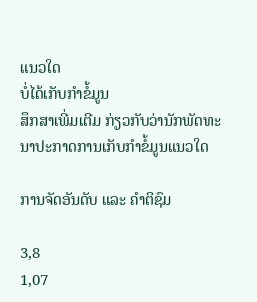ແນວໃດ
ບໍ່ໄດ້ເກັບກຳຂໍ້ມູນ
ສຶກສາເພີ່ມເຕີມ ກ່ຽວກັບວ່ານັກພັດທະນາປະກາດການເກັບກຳຂໍ້ມູນແນວໃດ

ການຈັດອັນດັບ ແລະ ຄຳຕິຊົມ

3,8
1,07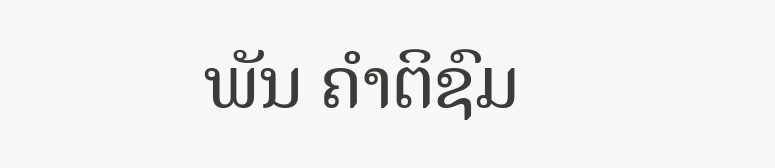ພັນ ຄຳຕິຊົມ